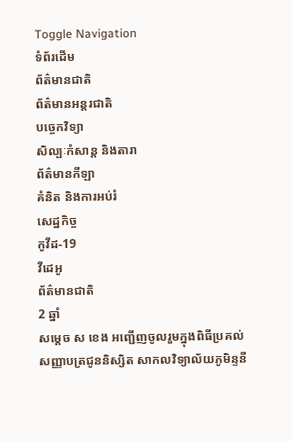Toggle Navigation
ទំព័រដើម
ព័ត៌មានជាតិ
ព័ត៌មានអន្តរជាតិ
បច្ចេកវិទ្យា
សិល្បៈកំសាន្ត និងតារា
ព័ត៌មានកីឡា
គំនិត និងការអប់រំ
សេដ្ឋកិច្ច
កូវីដ-19
វីដេអូ
ព័ត៌មានជាតិ
2 ឆ្នាំ
សម្ដេច ស ខេង អញ្ជើញចូលរួមក្នុងពិធីប្រគល់សញ្ញាបត្រជូននិស្សិត សាកលវិទ្យាល័យភូមិន្ទនី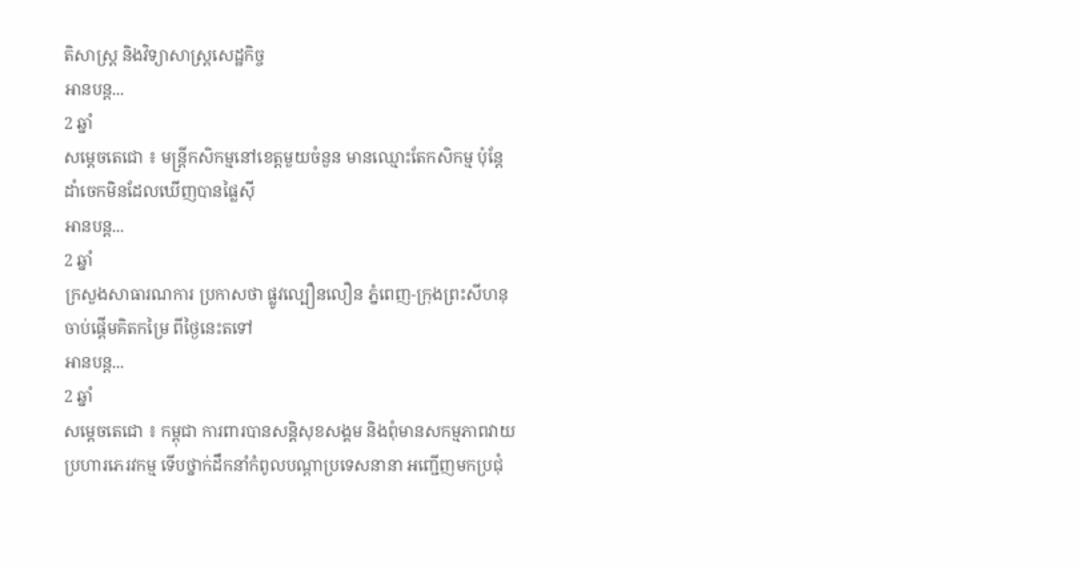តិសាស្ត្រ និងវិទ្យាសាស្ត្រសេដ្ឋកិច្ច
អានបន្ត...
2 ឆ្នាំ
សម្ដេចតេជោ ៖ មន្ដ្រីកសិកម្មនៅខេត្តមួយចំនួន មានឈ្មោះតែកសិកម្ម ប៉ុន្ដែដាំចេកមិនដែលឃើញបានផ្លៃស៊ី
អានបន្ត...
2 ឆ្នាំ
ក្រសួងសាធារណការ ប្រកាសថា ផ្លូវល្បឿនលឿន ភ្នំពេញ-ក្រុងព្រះសីហនុ ចាប់ផ្តើមគិតកម្រៃ ពីថ្ងៃនេះតទៅ
អានបន្ត...
2 ឆ្នាំ
សម្ដេចតេជោ ៖ កម្ពុជា ការពារបានសន្ដិសុខសង្គម និងពុំមានសកម្មភាពវាយប្រហារភេរវកម្ម ទើបថ្នាក់ដឹកនាំកំពូលបណ្ដាប្រទេសនានា អញ្ជើញមកប្រជុំ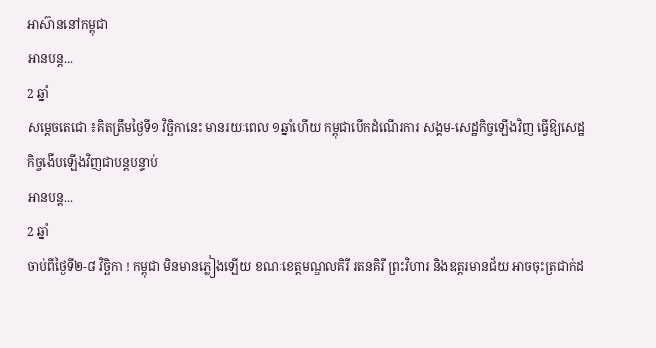អាស៊ាននៅកម្ពុជា
អានបន្ត...
2 ឆ្នាំ
សម្ដេចតេជោ ៖គិតត្រឹមថ្ងៃទី១ វិច្ឆិកានេះ មានរយៈពេល ១ឆ្នាំហើយ កម្ពុជាបើកដំណើរការ សង្គម-សេដ្ឋកិច្ចឡើងវិញ ធ្វើឱ្យសេដ្ឋកិច្ចងើបឡើងវិញជាបន្ដបន្ទាប់
អានបន្ត...
2 ឆ្នាំ
ចាប់ពីថ្ងៃទី២-៨ វិច្ឆិកា ! កម្ពុជា មិនមានភ្លៀងឡើយ ខណៈខេត្តមណ្ឌលគិរី រតនគិរី ព្រះវិហារ និងឧត្តរមានជ័យ អាចចុះត្រជាក់ដ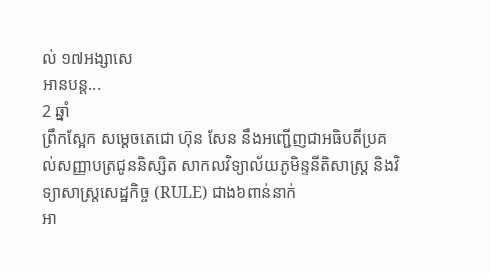ល់ ១៧អង្សាសេ
អានបន្ត...
2 ឆ្នាំ
ព្រឹកស្អែក សម្តេចតេជោ ហ៊ុន សែន នឹងអញ្ជើញជាអធិបតីប្រគល់សញ្ញាបត្រជូននិស្សិត សាកលវិទ្យាល័យភូមិន្ទនីតិសាស្ត្រ និងវិទ្យាសាស្ត្រសេដ្ឋកិច្ច (RULE) ជាង៦ពាន់នាក់
អា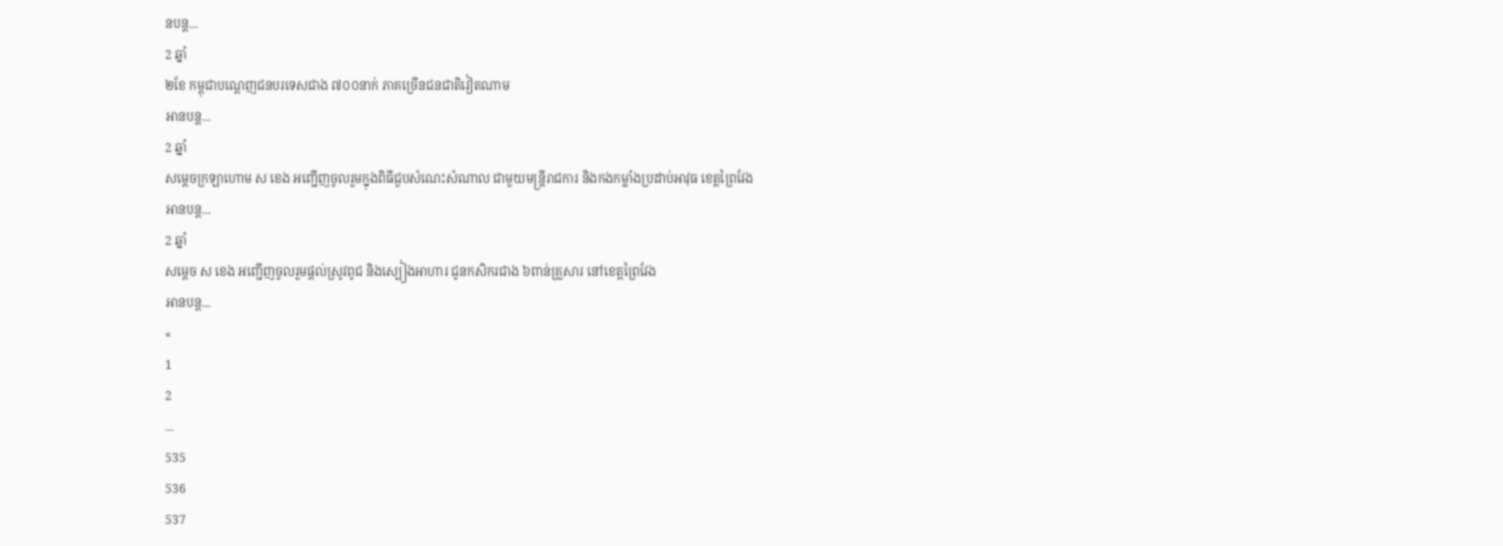នបន្ត...
2 ឆ្នាំ
២ខែ កម្ពុជាបណ្តេញជនបរទេសជាង ៧០០នាក់ ភាគច្រើនជនជាតិវៀតណាម
អានបន្ត...
2 ឆ្នាំ
សម្ដេចក្រឡាហោម ស ខេង អញ្ជើញចូលរួមក្នុងពិធីជួបសំណេះសំណាល ជាមួយមន្ត្រីរាជការ និងកងកម្លាំងប្រដាប់អាវុធ ខេត្តព្រៃវែង
អានបន្ត...
2 ឆ្នាំ
សម្ដេច ស ខេង អញ្ជើញចូលរួមផ្តល់ស្រូវពូជ និងស្បៀងអាហារ ជូនកសិករជាង ៦ពាន់គ្រួសារ នៅខេត្តព្រៃវែង
អានបន្ត...
«
1
2
...
535
536
537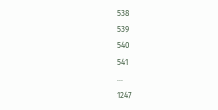538
539
540
541
...
1247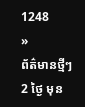1248
»
ព័ត៌មានថ្មីៗ
2 ថ្ងៃ មុន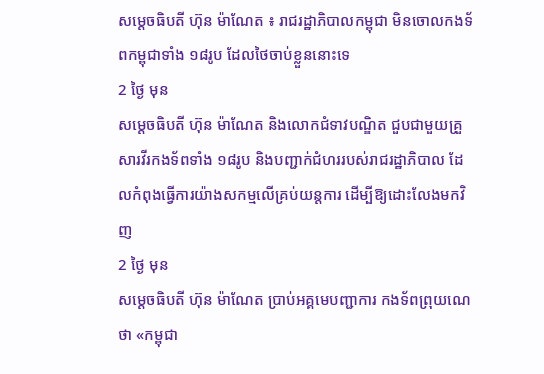សម្ដេចធិបតី ហ៊ុន ម៉ាណែត ៖ រាជរដ្ឋាភិបាលកម្ពុជា មិនចោលកងទ័ពកម្ពុជាទាំង ១៨រូប ដែលថៃចាប់ខ្លួននោះទេ
2 ថ្ងៃ មុន
សម្ដេចធិបតី ហ៊ុន ម៉ាណែត និងលោកជំទាវបណ្ឌិត ជួបជាមួយគ្រួសារវីរកងទ័ពទាំង ១៨រូប និងបញ្ជាក់ជំហររបស់រាជរដ្ឋាភិបាល ដែលកំពុងធ្វើការយ៉ាងសកម្មលើគ្រប់យន្តការ ដើម្បីឱ្យដោះលែងមកវិញ
2 ថ្ងៃ មុន
សម្តេចធិបតី ហ៊ុន ម៉ាណែត ប្រាប់អគ្គមេបញ្ជាការ កងទ័ពព្រុយណេ ថា «កម្ពុជា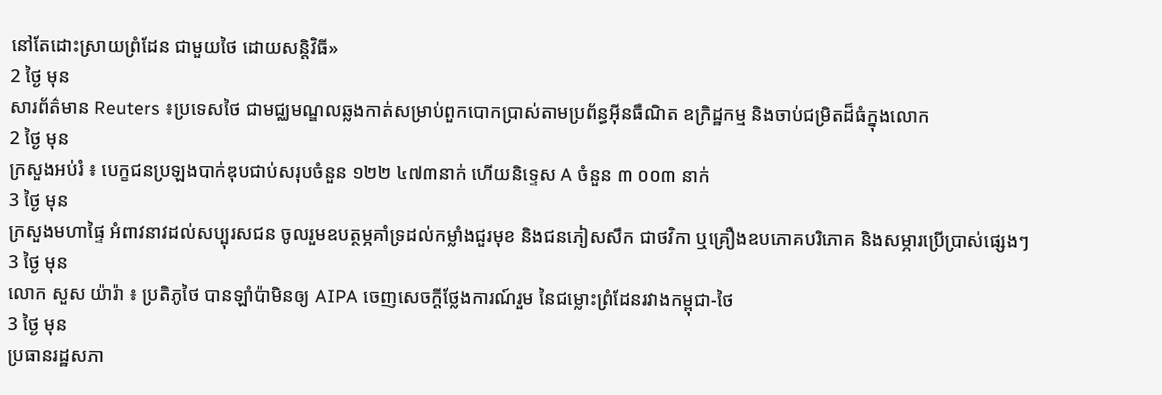នៅតែដោះស្រាយព្រំដែន ជាមួយថៃ ដោយសន្តិវិធី»
2 ថ្ងៃ មុន
សារព័ត៌មាន Reuters ៖ប្រទេសថៃ ជាមជ្ឈមណ្ឌលឆ្លងកាត់សម្រាប់ពួកបោកប្រាស់តាមប្រព័ន្ធអ៊ីនធឺណិត ឧក្រិដ្ឋកម្ម និងចាប់ជម្រិតដ៏ធំក្នុងលោក
2 ថ្ងៃ មុន
ក្រសួងអប់រំ ៖ បេក្ខជនប្រឡងបាក់ឌុបជាប់សរុបចំនួន ១២២ ៤៧៣នាក់ ហើយនិទ្ទេស A ចំនួន ៣ ០០៣ នាក់
3 ថ្ងៃ មុន
ក្រសួងមហាផ្ទៃ អំពាវនាវដល់សប្បុរសជន ចូលរួមឧបត្ថម្ភគាំទ្រដល់កម្លាំងជួរមុខ និងជនភៀសសឹក ជាថវិកា ឬគ្រឿងឧបភោគបរិភោគ និងសម្ភារប្រើប្រាស់ផ្សេងៗ
3 ថ្ងៃ មុន
លោក សួស យ៉ារ៉ា ៖ ប្រតិភូថៃ បានឡាំប៉ាមិនឲ្យ AIPA ចេញសេចក្តីថ្លែងការណ៍រួម នៃជម្លោះព្រំដែនរវាងកម្ពុជា-ថៃ
3 ថ្ងៃ មុន
ប្រធានរដ្ឋសភា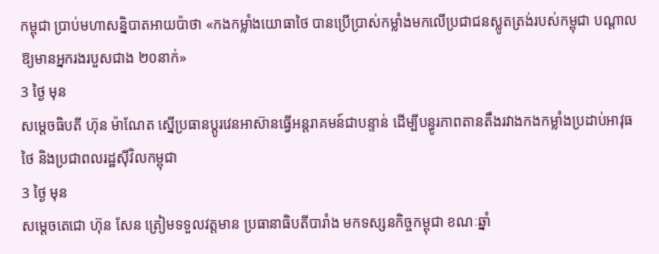កម្ពុជា ប្រាប់មហាសន្និបាតអាយប៉ាថា «កងកម្លាំងយោធាថៃ បានប្រើប្រាស់កម្លាំងមកលើប្រជាជនស្លូតត្រង់របស់កម្ពុជា បណ្តាលឱ្យមានអ្នករងរបួសជាង ២០នាក់»
3 ថ្ងៃ មុន
សម្ដេចធិបតី ហ៊ុន ម៉ាណែត ស្នើប្រធានប្តូរវេនអាស៊ានធ្វើអន្តរាគមន៍ជាបន្ទាន់ ដើម្បីបន្ធូរភាពតានតឹងរវាងកងកម្លាំងប្រដាប់អាវុធថៃ និងប្រជាពលរដ្ឋស៊ីវិលកម្ពុជា
3 ថ្ងៃ មុន
សម្តេចតេជោ ហ៊ុន សែន ត្រៀមទទួលវត្តមាន ប្រធានាធិបតីបារាំង មកទស្សនកិច្ចកម្ពុជា ខណៈឆ្នាំ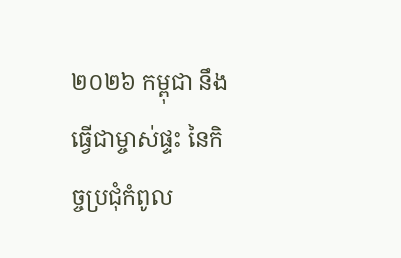២០២៦ កម្ពុជា នឹងធ្វើជាម្ចាស់ផ្ទះ នៃកិច្ចប្រជុំកំពូល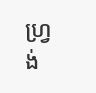ហ្រ្វង់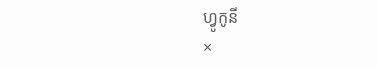ហ្វូកូនី
×